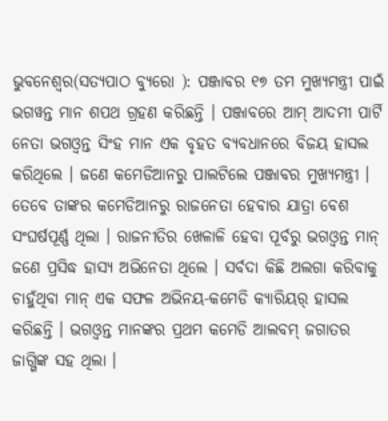ଭୁବନେଶ୍ୱର(ସତ୍ୟପାଠ ବ୍ୟୁରୋ ): ପଞ୍ଜାବର ୧୭ ତମ ମୁଖ୍ୟମନ୍ତ୍ରୀ ପାଇଁ ଭଗୱନ୍ତ ମାନ ଶପଥ ଗ୍ରହଣ କରିଛନ୍ତି । ପଞ୍ଜାବରେ ଆମ୍ ଆଦମୀ ପାର୍ଟି ନେତା ଭଗଓ୍ୱନ୍ତ ସିଂହ ମାନ ଏକ ବୃହତ ବ୍ୟବଧାନରେ ବିଜୟ ହାସଲ କରିଥିଲେ । ଜଣେ କମେଡିଆନରୁ ପାଲଟିଲେ ପଞ୍ଜାବର ମୁଖ୍ୟମନ୍ତ୍ରୀ । ତେବେ ତାଙ୍କର କମେଡିଆନରୁ ରାଜନେତା ହେବାର ଯାତ୍ରା ବେଶ ସଂଘର୍ଷପୂର୍ଣ୍ଣ ଥିଲା । ରାଜନୀତିର ଖେଳାଳି ହେବା ପୂର୍ବରୁ ଭଗଓ୍ୱନ୍ତ ମାନ୍ ଜଣେ ପ୍ରସିଦ୍ଧ ହାସ୍ୟ ଅଭିନେତା ଥିଲେ । ସର୍ବଦା କିଛି ଅଲଗା କରିବାକୁ ଚାହୁଁଥିବା ମାନ୍ ଏକ ସଫଳ ଅଭିନୟ-କମେଡି କ୍ୟାରିୟର୍ ହାସଲ କରିଛନ୍ତି । ଭଗଓ୍ୱନ୍ତ ମାନଙ୍କର ପ୍ରଥମ କମେଡି ଆଲବମ୍ ଜଗାତର ଜାଗ୍ଗିଙ୍କ ସହ ଥିଲା ।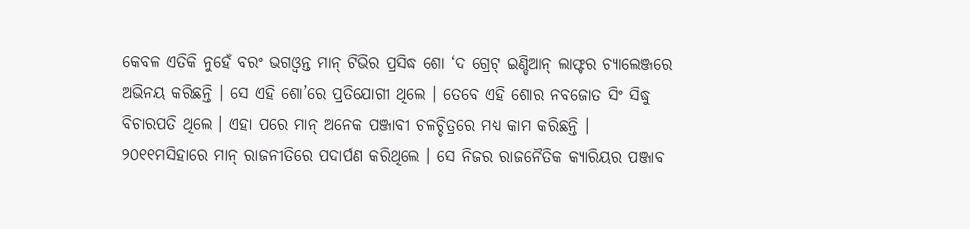କେବଳ ଏତିକି ନୁହେଁ ବରଂ ଭଗଓ୍ୱନ୍ତ ମାନ୍ ଟିଭିର ପ୍ରସିଦ୍ଧ ଶୋ ‘ଦ ଗ୍ରେଟ୍ ଇଣ୍ଡିଆନ୍ ଲାଫ୍ଟର ଚ୍ୟାଲେଞ୍ଜରେ ଅଭିନୟ କରିଛନ୍ତି । ସେ ଏହି ଶୋ’ରେ ପ୍ରତିଯୋଗୀ ଥିଲେ । ତେବେ ଏହି ଶୋର ନବଜୋତ ସିଂ ସିଦ୍ଧୁ ବିଚାରପତି ଥିଲେ । ଏହା ପରେ ମାନ୍ ଅନେକ ପଞ୍ଜାବୀ ଚଳଚ୍ଚିତ୍ରରେ ମଧ୍ୟ କାମ କରିଛନ୍ତି । ୨୦୧୧ମସିହାରେ ମାନ୍ ରାଜନୀତିରେ ପଦାର୍ପଣ କରିଥିଲେ । ସେ ନିଜର ରାଜନୈତିକ କ୍ୟାରିୟର ପଞ୍ଜାବ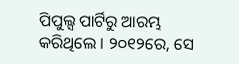ପିପୁଲ୍ସ ପାର୍ଟିରୁ ଆରମ୍ଭ କରିଥିଲେ । ୨୦୧୨ରେ, ସେ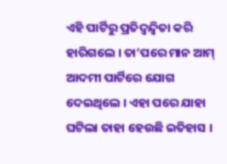ଏହି ପାର୍ଟିରୁ ପ୍ରତିଦ୍ୱନ୍ଦ୍ୱିତା କରି ହାରିଗଲେ । ତା’ପରେ ମାନ ଆମ୍ ଆଦମୀ ପାର୍ଟିରେ ଯୋଗ ଦେଇଥିଲେ । ଏହା ପରେ ଯାହା ଘଟିଲା ତାହା ହେଉଛି ଇତିହାସ ।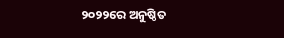୨୦୨୨ରେ ଅନୁଷ୍ଠିତ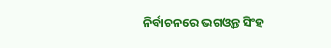ନିର୍ବାଚନରେ ଭଗଓ୍ୱନ୍ତ ସିଂହ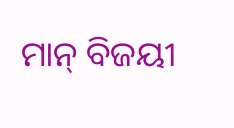ମାନ୍ ବିଜୟୀ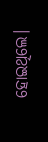ହୋଇଥିଲେ।